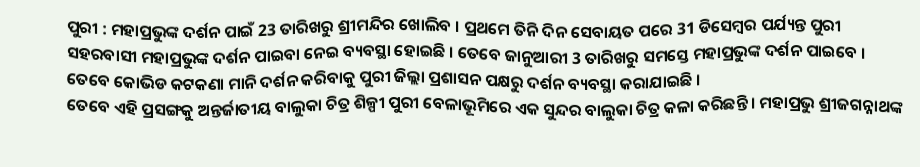ପୁରୀ : ମହାପ୍ରଭୁଙ୍କ ଦର୍ଶନ ପାଇଁ 23 ତାରିଖରୁ ଶ୍ରୀମନ୍ଦିର ଖୋଲିବ । ପ୍ରଥମେ ତିନି ଦିନ ସେବାୟତ ପରେ 31 ଡିସେମ୍ବର ପର୍ଯ୍ୟନ୍ତ ପୁରୀ ସହରବାସୀ ମହାପ୍ରଭୁଙ୍କ ଦର୍ଶନ ପାଇବା ନେଇ ବ୍ୟବସ୍ଥା ହୋଇଛି । ତେବେ ଜାନୁଆରୀ 3 ତାରିଖରୁ ସମସ୍ତେ ମହାପ୍ରଭୁଙ୍କ ଦର୍ଶନ ପାଇବେ । ତେବେ କୋଭିଡ କଟକଣା ମାନି ଦର୍ଶନ କରିବାକୁ ପୁରୀ ଜିଲ୍ଲା ପ୍ରଶାସନ ପକ୍ଷରୁ ଦର୍ଶନ ବ୍ୟବସ୍ଥା କରାଯାଇଛି ।
ତେବେ ଏହି ପ୍ରସଙ୍ଗକୁ ଅନ୍ତର୍ଜାତୀୟ ବାଲୁକା ଚିତ୍ର ଶିଳ୍ପୀ ପୁରୀ ବେଳାଭୂମିରେ ଏକ ସୁନ୍ଦର ବାଲୁକା ଚିତ୍ର କଳା କରିଛନ୍ତି । ମହାପ୍ରଭୁ ଶ୍ରୀଜଗନ୍ନାଥଙ୍କ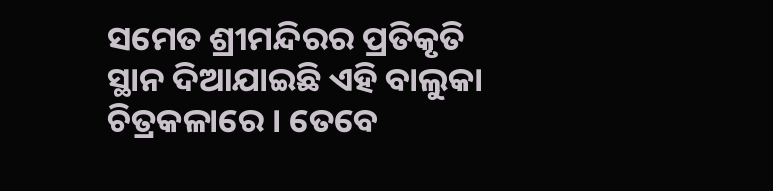ସମେତ ଶ୍ରୀମନ୍ଦିରର ପ୍ରତିକୃତି ସ୍ଥାନ ଦିଆଯାଇଛି ଏହି ବାଲୁକା ଚିତ୍ରକଳାରେ । ତେବେ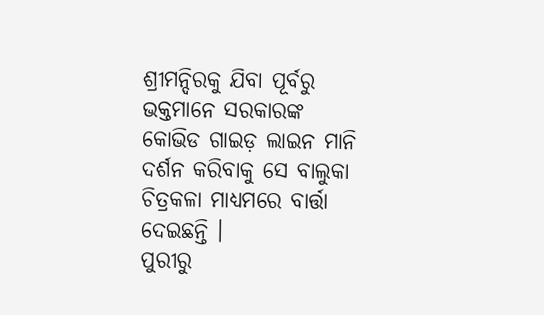ଶ୍ରୀମନ୍ଦିରକୁ ଯିବା ପୂର୍ବରୁ ଭକ୍ତମାନେ ସରକାରଙ୍କ କୋଭିଡ ଗାଇଡ଼ ଲାଇନ ମାନି ଦର୍ଶନ କରିବାକୁ ସେ ବାଲୁକା ଚିତ୍ରକଳା ମାଧ୍ୟମରେ ବାର୍ତ୍ତା ଦେଇଛନ୍ତି ।
ପୁରୀରୁ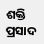ଶକ୍ତି ପ୍ରସାଦ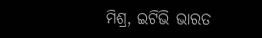ମିଶ୍ର, ଇଟିଭି ଭାରତ